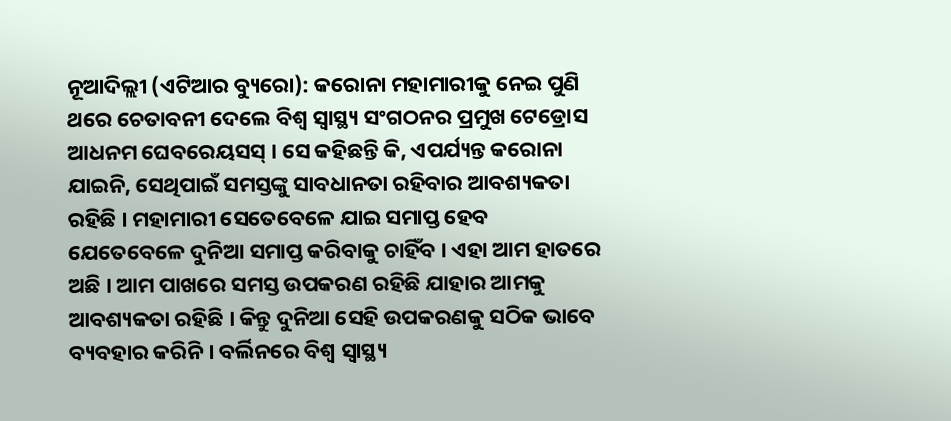ନୂଆଦିଲ୍ଲୀ (ଏଟିଆର ବ୍ୟୁରୋ): କରୋନା ମହାମାରୀକୁ ନେଇ ପୁଣି ଥରେ ଚେତାବନୀ ଦେଲେ ବିଶ୍ୱ ସ୍ୱାସ୍ଥ୍ୟ ସଂଗଠନର ପ୍ରମୁଖ ଟେଡ୍ରୋସ ଆଧନମ ଘେବରେୟସସ୍ । ସେ କହିଛନ୍ତି କି, ଏପର୍ଯ୍ୟନ୍ତ କରୋନା ଯାଇନି, ସେଥିପାଇଁ ସମସ୍ତଙ୍କୁ ସାବଧାନତା ରହିବାର ଆବଶ୍ୟକତା ରହିଛି । ମହାମାରୀ ସେତେବେଳେ ଯାଇ ସମାପ୍ତ ହେବ ଯେତେବେଳେ ଦୁନିଆ ସମାପ୍ତ କରିବାକୁ ଚାହିଁବ । ଏହା ଆମ ହାତରେ ଅଛି । ଆମ ପାଖରେ ସମସ୍ତ ଉପକରଣ ରହିଛି ଯାହାର ଆମକୁ ଆବଶ୍ୟକତା ରହିଛି । କିନ୍ତୁ ଦୁନିଆ ସେହି ଉପକରଣକୁ ସଠିକ ଭାବେ ବ୍ୟବହାର କରିନି । ବର୍ଲିନରେ ବିଶ୍ୱ ସ୍ୱାସ୍ଥ୍ୟ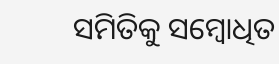ସମିତିକୁ ସମ୍ବୋଧିତ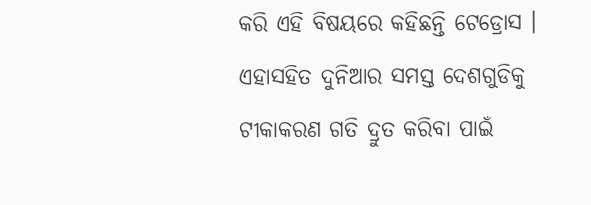କରି ଏହି ବିଷୟରେ କହିଛନ୍ତି ଟେଡ୍ରୋସ ।
ଏହାସହିତ ଦୁନିଆର ସମସ୍ତ ଦେଶଗୁଡିକୁ ଟୀକାକରଣ ଗତି ଦ୍ରୁତ କରିବା ପାଇଁ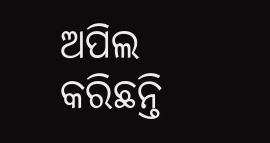ଅପିଲ କରିଛନ୍ତି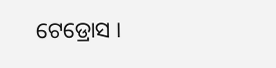ଟେଡ୍ରୋସ ।